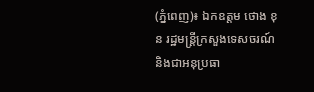(ភ្នំពេញ)៖ ឯកឧត្តម ថោង ខុន រដ្ឋមន្ដ្រីក្រសួងទេសចរណ៍ និងជាអនុប្រធា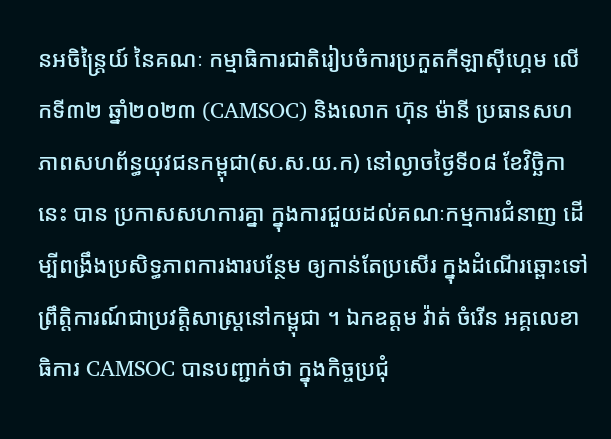នអចិន្ដ្រៃយ៍ នៃគណៈ កម្មាធិការជាតិរៀបចំការប្រកួតកីឡាស៊ីហ្គេម លើកទី៣២ ឆ្នាំ២០២៣ (CAMSOC) និងលោក ហ៊ុន ម៉ានី ប្រធានសហភាពសហព័ន្ធយុវជនកម្ពុជា(ស.ស.យ.ក) នៅល្ងាចថ្ងៃទី០៨ ខែវិច្ឆិកានេះ បាន ប្រកាសសហការគ្នា ក្នុងការជួយដល់គណៈកម្មការជំនាញ ដើម្បីពង្រឹងប្រសិទ្ធភាពការងារបន្ថែម ឲ្យកាន់តែប្រសើរ ក្នុងដំណើរឆ្ពោះទៅព្រឹត្តិការណ៍ជាប្រវត្តិសាស្ដ្រនៅកម្ពុជា ។ ឯកឧត្តម វ៉ាត់ ចំរើន អគ្គលេខាធិការ CAMSOC បានបញ្ជាក់ថា ក្នុងកិច្ចប្រជុំ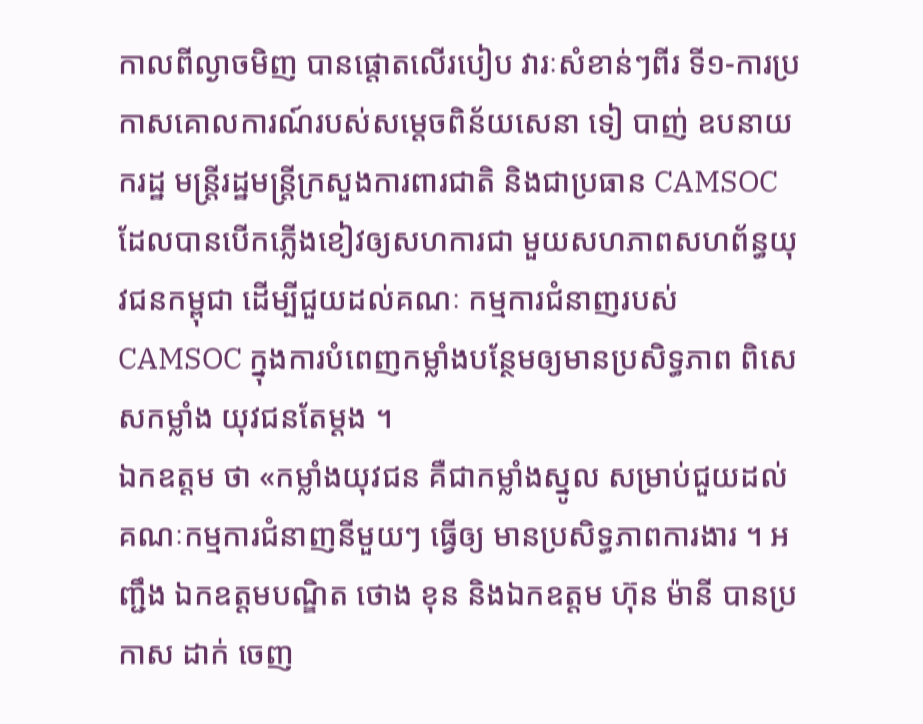កាលពីល្ងាចមិញ បានផ្ដោតលើរបៀប វារៈសំខាន់ៗពីរ ទី១-ការប្រកាសគោលការណ៍របស់សម្ដេចពិន័យសេនា ទៀ បាញ់ ឧបនាយករដ្ឋ មន្ដ្រីរដ្ឋមន្ដ្រីក្រសួងការពារជាតិ និងជាប្រធាន CAMSOC ដែលបានបើកភ្លើងខៀវឲ្យសហការជា មួយសហភាពសហព័ន្ធយុវជនកម្ពុជា ដើម្បីជួយដល់គណៈ កម្មការជំនាញរបស់ CAMSOC ក្នុងការបំពេញកម្លាំងបន្ថែមឲ្យមានប្រសិទ្ធភាព ពិសេសកម្លាំង យុវជនតែម្ដង ។
ឯកឧត្តម ថា «កម្លាំងយុវជន គឺជាកម្លាំងស្នូល សម្រាប់ជួយដល់គណៈកម្មការជំនាញនីមួយៗ ធ្វើឲ្យ មានប្រសិទ្ធភាពការងារ ។ អញ្ជឹង ឯកឧត្តមបណ្ឌិត ថោង ខុន និងឯកឧត្តម ហ៊ុន ម៉ានី បានប្រកាស ដាក់ ចេញ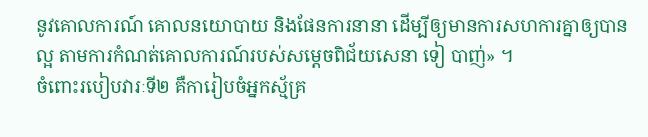នូវគោលការណ៍ គោលនយោបាយ និងផែនការនានា ដើម្បីឲ្យមានការសហការគ្នាឲ្យបាន ល្អ តាមការកំណត់គោលការណ៍របស់សម្ដេចពិជ័យសេនា ទៀ បាញ់» ។
ចំពោះរបៀបវារៈទី២ គឺការៀបចំអ្នកស្ម័គ្រ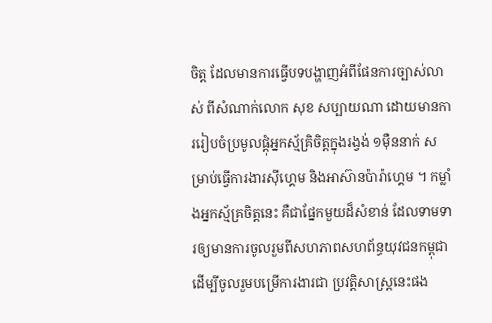ចិត្ត ដែលមានការធ្វើបទបង្ហាញអំពីផែនការច្បាស់លាស់ ពីសំណាក់លោក សុខ សប្បាយណា ដោយមានការរៀបចំប្រមូលផ្ដុំអ្នកស្ម័គ្រិចិត្ដក្នុងរង្វង់ ១ម៉ឺននាក់ សម្រាប់ធ្វើការងារស៊ីហ្គេម និងអាស៊ានប៉ារ៉ាហ្គេម ។ កម្លាំងអ្នកស្ម័គ្រចិត្តនេះ គឺជាផ្នែកមួយដ៏សំខាន់ ដែលទាមទារឲ្យមានការចូលរួមពីសហភាពសហព័ន្ធយុវជនកម្ពុជា ដើម្បីចូលរួមបម្រើការងារជា ប្រវត្តិសាស្ដ្រនេះផង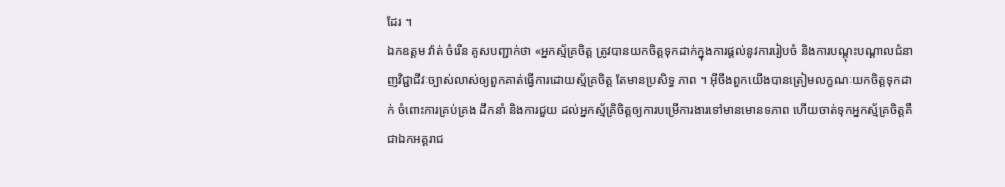ដែរ ។
ឯកឧត្តម វ៉ាត់ ចំរើន គូសបញ្ជាក់ថា «អ្នកស្ម័គ្រចិត្ដ ត្រូវបានយកចិត្តទុកដាក់ក្នុងការផ្ដល់នូវការរៀបចំ និងការបណ្តុះបណ្តាលជំនាញវិជ្ជាជីវៈច្បាស់លាស់ឲ្យពួកគាត់ធ្វើការដោយស្ម័គ្រចិត្ត តែមានប្រសិទ្ធ ភាព ។ អ៊ីចឹងពួកយើងបានត្រៀមលក្ខណៈយកចិត្តទុកដាក់ ចំពោះការគ្រប់គ្រង ដឹកនាំ និងការជួយ ដល់អ្នកស្ម័គ្រិចិត្តឲ្យការបម្រើការងារទៅមានមោនទភាព ហើយចាត់ទុកអ្នកស្ម័គ្រចិត្តគឺជាឯកអគ្គរាជ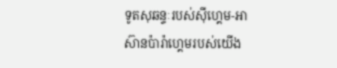ទូតសុឆន្ទៈរបស់ស៊ីហ្គេម-អាស៊ានប៉ារ៉ាហ្គេមរបស់យើង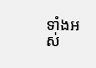ទាំងអស់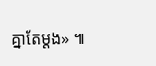គ្នាតែម្ដង» ៕